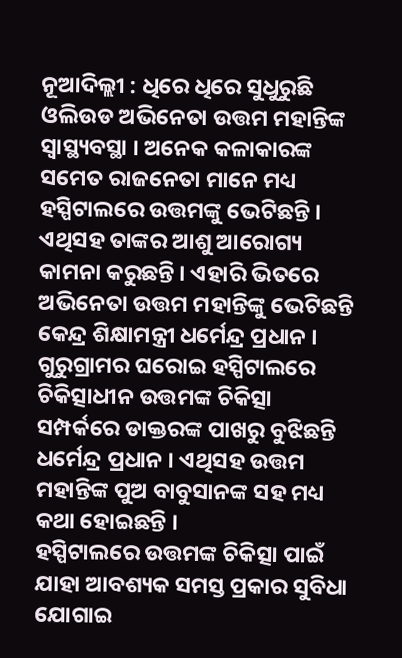ନୂଆଦିଲ୍ଲୀ : ଧିରେ ଧିରେ ସୁଧୁରୁଛି ଓଲିଉଡ ଅଭିନେତା ଉତ୍ତମ ମହାନ୍ତିଙ୍କ ସ୍ୱାସ୍ଥ୍ୟବସ୍ଥା । ଅନେକ କଳାକାରଙ୍କ ସମେତ ରାଜନେତା ମାନେ ମଧ୍ୟ ହସ୍ପିଟାଲରେ ଉତ୍ତମଙ୍କୁ ଭେଟିଛନ୍ତି । ଏଥିସହ ତାଙ୍କର ଆଶୁ ଆରୋଗ୍ୟ କାମନା କରୁଛନ୍ତି । ଏହାରି ଭିତରେ ଅଭିନେତା ଉତ୍ତମ ମହାନ୍ତିଙ୍କୁ ଭେଟିଛନ୍ତି କେନ୍ଦ୍ର ଶିକ୍ଷାମନ୍ତ୍ରୀ ଧର୍ମେନ୍ଦ୍ର ପ୍ରଧାନ । ଗୁରୁଗ୍ରାମର ଘରୋଇ ହସ୍ପିଟାଲରେ ଚିକିତ୍ସାଧୀନ ଉତ୍ତମଙ୍କ ଚିକିତ୍ସା ସମ୍ପର୍କରେ ଡାକ୍ତରଙ୍କ ପାଖରୁ ବୁଝିଛନ୍ତି ଧର୍ମେନ୍ଦ୍ର ପ୍ରଧାନ । ଏଥିସହ ଉତ୍ତମ ମହାନ୍ତିଙ୍କ ପୁଅ ବାବୁସାନଙ୍କ ସହ ମଧ୍ୟ କଥା ହୋଇଛନ୍ତି ।
ହସ୍ପିଟାଲରେ ଉତ୍ତମଙ୍କ ଚିକିତ୍ସା ପାଇଁ ଯାହା ଆବଶ୍ୟକ ସମସ୍ତ ପ୍ରକାର ସୁବିଧା ଯୋଗାଇ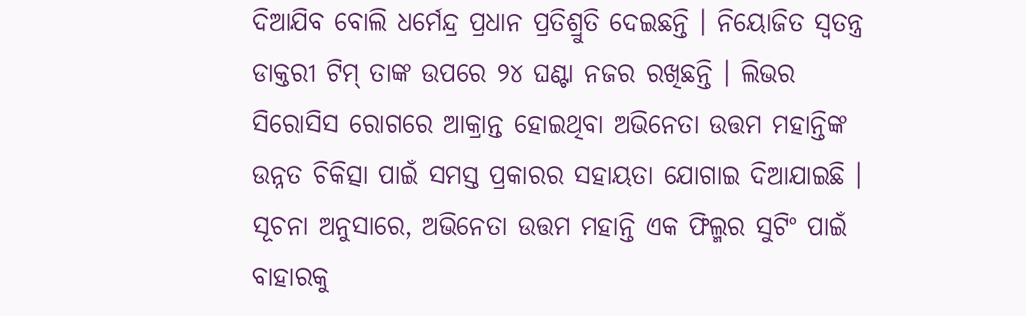ଦିଆଯିବ ବୋଲି ଧର୍ମେନ୍ଦ୍ର ପ୍ରଧାନ ପ୍ରତିଶ୍ରୁତି ଦେଇଛନ୍ତି । ନିୟୋଜିତ ସ୍ଵତନ୍ତ୍ର ଡାକ୍ତରୀ ଟିମ୍ ତାଙ୍କ ଉପରେ ୨୪ ଘଣ୍ଟା ନଜର ରଖିଛନ୍ତି । ଲିଭର ସିରୋସିସ ରୋଗରେ ଆକ୍ରାନ୍ତ ହୋଇଥିବା ଅଭିନେତା ଉତ୍ତମ ମହାନ୍ତିଙ୍କ ଉନ୍ନତ ଚିକିତ୍ସା ପାଇଁ ସମସ୍ତ ପ୍ରକାରର ସହାୟତା ଯୋଗାଇ ଦିଆଯାଇଛି ।
ସୂଚନା ଅନୁସାରେ, ଅଭିନେତା ଉତ୍ତମ ମହାନ୍ତି ଏକ ଫିଲ୍ମର ସୁଟିଂ ପାଇଁ ବାହାରକୁ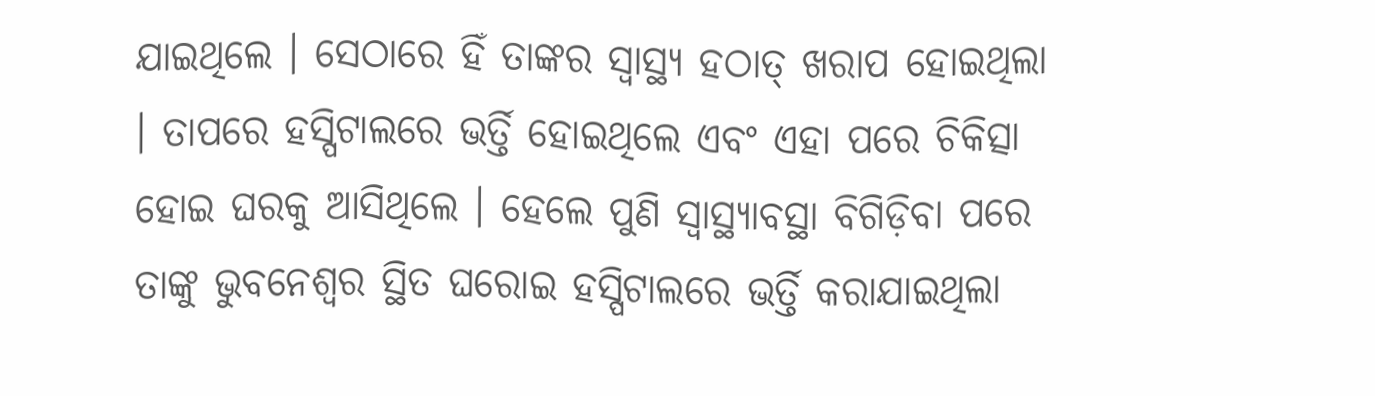ଯାଇଥିଲେ । ସେଠାରେ ହିଁ ତାଙ୍କର ସ୍ୱାସ୍ଥ୍ୟ ହଠାତ୍ ଖରାପ ହୋଇଥିଲା । ତାପରେ ହସ୍ପିଟାଲରେ ଭର୍ତ୍ତି ହୋଇଥିଲେ ଏବଂ ଏହା ପରେ ଚିକିତ୍ସା ହୋଇ ଘରକୁ ଆସିଥିଲେ । ହେଲେ ପୁଣି ସ୍ୱାସ୍ଥ୍ୟାବସ୍ଥା ବିଗିଡ଼ିବା ପରେ ତାଙ୍କୁ ଭୁବନେଶ୍ୱର ସ୍ଥିତ ଘରୋଇ ହସ୍ପିଟାଲରେ ଭର୍ତ୍ତି କରାଯାଇଥିଲା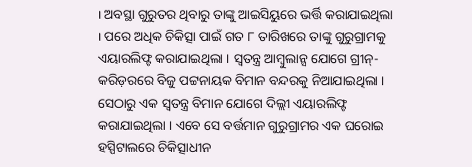। ଅବସ୍ଥା ଗୁରୁତର ଥିବାରୁ ତାଙ୍କୁ ଆଇସିୟୁରେ ଭର୍ତ୍ତି କରାଯାଇଥିଲା । ପରେ ଅଧିକ ଚିକିତ୍ସା ପାଇଁ ଗତ ୮ ତାରିଖରେ ତାଙ୍କୁ ଗୁରୁଗ୍ରାମକୁ ଏୟାରଲିଫ୍ଟ କରାଯାଇଥିଲା । ସ୍ୱତନ୍ତ୍ର ଆମ୍ବୁଲାନ୍ସ ଯୋଗେ ଗ୍ରୀନ୍-କରିଡ଼ରରେ ବିଜୁ ପଟ୍ଟନାୟକ ବିମାନ ବନ୍ଦରକୁ ନିଆଯାଇଥିଲା । ସେଠାରୁ ଏକ ସ୍ୱତନ୍ତ୍ର ବିମାନ ଯୋଗେ ଦିଲ୍ଲୀ ଏୟାରଲିଫ୍ଟ କରାଯାଇଥିଲା । ଏବେ ସେ ବର୍ତ୍ତମାନ ଗୁରୁଗ୍ରାମର ଏକ ଘରୋଇ ହସ୍ପିଟାଲରେ ଚିକିତ୍ସାଧୀନ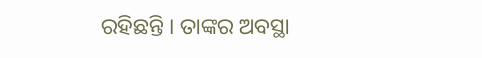ରହିଛନ୍ତି । ତାଙ୍କର ଅବସ୍ଥା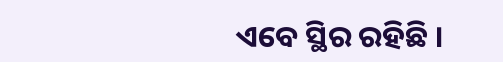ଏବେ ସ୍ଥିର ରହିଛି ।